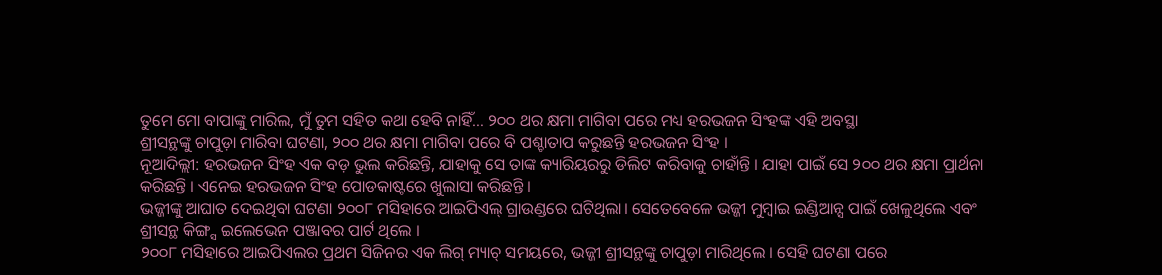ତୁମେ ମୋ ବାପାଙ୍କୁ ମାରିଲ, ମୁଁ ତୁମ ସହିତ କଥା ହେବି ନାହିଁ… ୨୦୦ ଥର କ୍ଷମା ମାଗିବା ପରେ ମଧ୍ୟ ହରଭଜନ ସିଂହଙ୍କ ଏହି ଅବସ୍ଥା
ଶ୍ରୀସନ୍ଥଙ୍କୁ ଚାପୁଡ଼ା ମାରିବା ଘଟଣା, ୨୦୦ ଥର କ୍ଷମା ମାଗିବା ପରେ ବି ପଶ୍ଚାତାପ କରୁଛନ୍ତି ହରଭଜନ ସିଂହ ।
ନୂଆଦିଲ୍ଲୀ: ହରଭଜନ ସିଂହ ଏକ ବଡ଼ ଭୁଲ କରିଛନ୍ତି, ଯାହାକୁ ସେ ତାଙ୍କ କ୍ୟାରିୟରରୁ ଡିଲିଟ କରିବାକୁ ଚାହାଁନ୍ତି । ଯାହା ପାଇଁ ସେ ୨୦୦ ଥର କ୍ଷମା ପ୍ରାର୍ଥନା କରିଛନ୍ତି । ଏନେଇ ହରଭଜନ ସିଂହ ପୋଡକାଷ୍ଟରେ ଖୁଲାସା କରିଛନ୍ତି ।
ଭଜ୍ଜୀଙ୍କୁ ଆଘାତ ଦେଇଥିବା ଘଟଣା ୨୦୦୮ ମସିହାରେ ଆଇପିଏଲ୍ ଗ୍ରାଉଣ୍ଡରେ ଘଟିଥିଲା। ସେତେବେଳେ ଭଜ୍ଜୀ ମୁମ୍ବାଇ ଇଣ୍ଡିଆନ୍ସ ପାଇଁ ଖେଳୁଥିଲେ ଏବଂ ଶ୍ରୀସନ୍ଥ କିଙ୍ଗ୍ସ ଇଲେଭେନ ପଞ୍ଜାବର ପାର୍ଟ ଥିଲେ ।
୨୦୦୮ ମସିହାରେ ଆଇପିଏଲର ପ୍ରଥମ ସିଜିନର ଏକ ଲିଗ୍ ମ୍ୟାଚ୍ ସମୟରେ, ଭଜ୍ଜୀ ଶ୍ରୀସନ୍ଥଙ୍କୁ ଚାପୁଡ଼ା ମାରିଥିଲେ । ସେହି ଘଟଣା ପରେ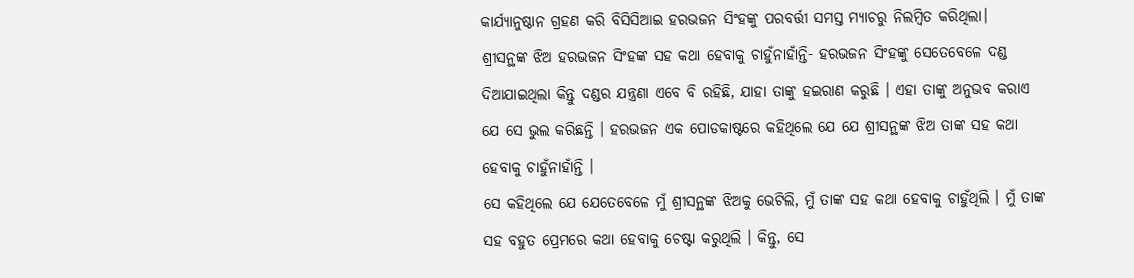କାର୍ଯ୍ୟାନୁଷ୍ଠାନ ଗ୍ରହଣ କରି ବିସିସିଆଇ ହରଭଜନ ସିଂହଙ୍କୁ ପରବର୍ତ୍ତୀ ସମସ୍ତ ମ୍ୟାଚରୁ ନିଲମ୍ବିତ କରିଥିଲା।
ଶ୍ରୀସନ୍ଥଙ୍କ ଝିଅ ହରଭଜନ ସିଂହଙ୍କ ସହ କଥା ହେବାକୁ ଚାହୁଁନାହାଁନ୍ତି- ହରଭଜନ ସିଂହଙ୍କୁ ସେତେବେଳେ ଦଣ୍ଡ ଦିଆଯାଇଥିଲା କିନ୍ତୁ ଦଣ୍ଡର ଯନ୍ତ୍ରଣା ଏବେ ବି ରହିଛି, ଯାହା ତାଙ୍କୁ ହଇରାଣ କରୁଛି । ଏହା ତାଙ୍କୁ ଅନୁଭବ କରାଏ ଯେ ସେ ଭୁଲ କରିଛନ୍ତି । ହରଭଜନ ଏକ ପୋଡକାଷ୍ଟରେ କହିଥିଲେ ଯେ ଯେ ଶ୍ରୀସନ୍ଥଙ୍କ ଝିଅ ତାଙ୍କ ସହ କଥା ହେବାକୁ ଚାହୁଁନାହାଁନ୍ତି ।
ସେ କହିଥିଲେ ଯେ ଯେତେବେଳେ ମୁଁ ଶ୍ରୀସନ୍ଥଙ୍କ ଝିଅକୁ ଭେଟିଲି, ମୁଁ ତାଙ୍କ ସହ କଥା ହେବାକୁ ଚାହୁଁଥିଲି । ମୁଁ ତାଙ୍କ ସହ ବହୁତ ପ୍ରେମରେ କଥା ହେବାକୁ ଚେଷ୍ଟା କରୁଥିଲି । କିନ୍ତୁ, ସେ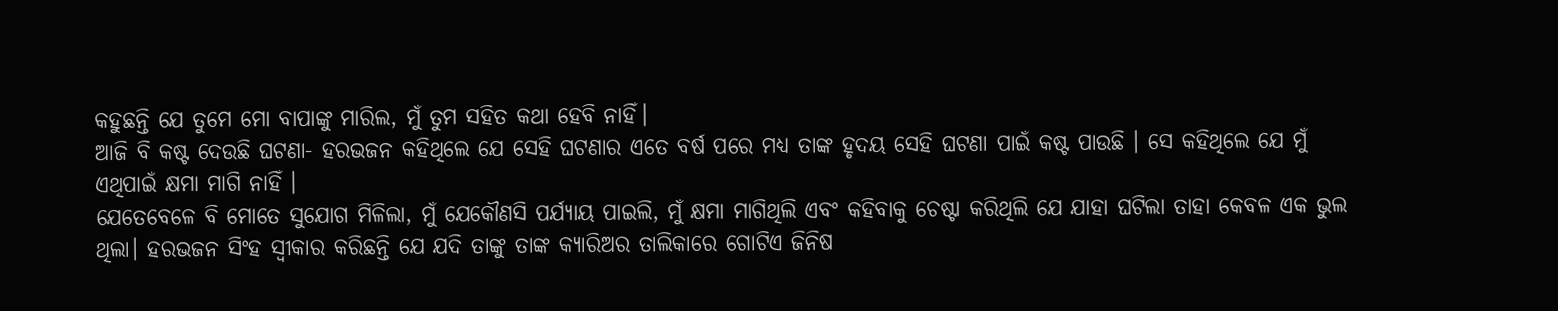କହୁଛନ୍ତି ଯେ ତୁମେ ମୋ ବାପାଙ୍କୁ ମାରିଲ, ମୁଁ ତୁମ ସହିତ କଥା ହେବି ନାହିଁ।
ଆଜି ବି କଷ୍ଟ ଦେଉଛି ଘଟଣା- ହରଭଜନ କହିଥିଲେ ଯେ ସେହି ଘଟଣାର ଏତେ ବର୍ଷ ପରେ ମଧ୍ୟ ତାଙ୍କ ହୃଦୟ ସେହି ଘଟଣା ପାଇଁ କଷ୍ଟ ପାଉଛି । ସେ କହିଥିଲେ ଯେ ମୁଁ ଏଥିପାଇଁ କ୍ଷମା ମାଗି ନାହିଁ ।
ଯେତେବେଳେ ବି ମୋତେ ସୁଯୋଗ ମିଳିଲା, ମୁଁ ଯେକୌଣସି ପର୍ଯ୍ୟାୟ ପାଇଲି, ମୁଁ କ୍ଷମା ମାଗିଥିଲି ଏବଂ କହିବାକୁ ଚେଷ୍ଟା କରିଥିଲି ଯେ ଯାହା ଘଟିଲା ତାହା କେବଳ ଏକ ଭୁଲ ଥିଲା। ହରଭଜନ ସିଂହ ସ୍ୱୀକାର କରିଛନ୍ତି ଯେ ଯଦି ତାଙ୍କୁ ତାଙ୍କ କ୍ୟାରିଅର ତାଲିକାରେ ଗୋଟିଏ ଜିନିଷ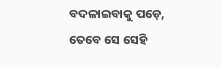ବଦଳାଇବାକୁ ପଡ଼େ, ତେବେ ସେ ସେହି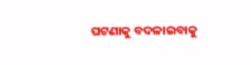ଘଟଣାକୁ ବଦଳାଇବାକୁ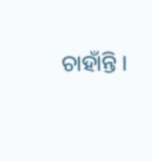ଚାହାଁନ୍ତି ।